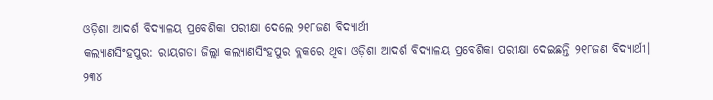ଓଡ଼ିଶା ଆଦର୍ଶ ବିଦ୍ୟାଳୟ ପ୍ରବେଶିକା ପରୀକ୍ଷା ଦେଲେ ୨୧୮ଜଣ ବିଦ୍ୟାର୍ଥୀ
କଲ୍ୟାଣସିଂହପୁର: ରାୟଗଡା ଜିଲ୍ଲା କଲ୍ୟାଣସିଂହପୁର ବ୍ଲକରେ ଥିବା ଓଡ଼ିଶା ଆଦର୍ଶ ବିଦ୍ୟାଳୟ ପ୍ରବେଶିକା ପରୀକ୍ଷା ଦେଇଛନ୍ତି ୨୧୮ଜଣ ବିଦ୍ୟାର୍ଥୀ। ୨୩୪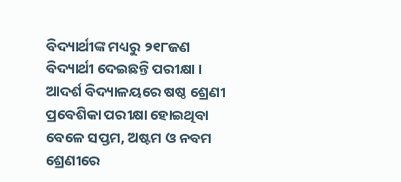ବିଦ୍ୟାର୍ଥୀଙ୍କ ମଧ୍ୟରୁ ୨୧୮ଜଣ ବିଦ୍ୟାର୍ଥୀ ଦେଇଛନ୍ତି ପରୀକ୍ଷା । ଆଦର୍ଶ ବିଦ୍ୟାଳୟରେ ଷଷ୍ଠ ଶ୍ରେଣୀ ପ୍ରବେଶିକା ପରୀକ୍ଷା ହୋଇଥିବା ବେଳେ ସପ୍ତମ, ଅଷ୍ଟମ ଓ ନବମ ଶ୍ରେଣୀରେ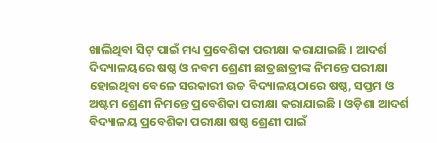ଖାଲିଥିବା ସିଟ୍ ପାଇଁ ମଧ୍ୟ ପ୍ରବେଶିକା ପରୀକ୍ଷା କରାଯାଇଛି । ଆଦର୍ଶ ଦିଦ୍ୟାଳୟରେ ଷଷ୍ଠ ଓ ନବମ ଶ୍ରେଣୀ ଛାତ୍ରଛାତ୍ରୀଙ୍କ ନିମନ୍ତେ ପରୀକ୍ଷା ହୋଇଥିବା ବେଳେ ସରକାରୀ ଉଚ୍ଚ ବିଦ୍ୟାଳୟଠାରେ ଷଷ୍ଠ, ସପ୍ତମ ଓ ଅଷ୍ଟମ ଶ୍ରେଣୀ ନିମନ୍ତେ ପ୍ରବେଶିକା ପରୀକ୍ଷା କରାଯାଇଛି । ଓଡ଼ିଶା ଆଦର୍ଶ ବିଦ୍ୟାଳୟ ପ୍ରବେଶିକା ପରୀକ୍ଷା ଷଷ୍ଠ ଶ୍ରେଣୀ ପାଇଁ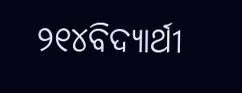୨୧୪ବିଦ୍ୟାର୍ଥୀ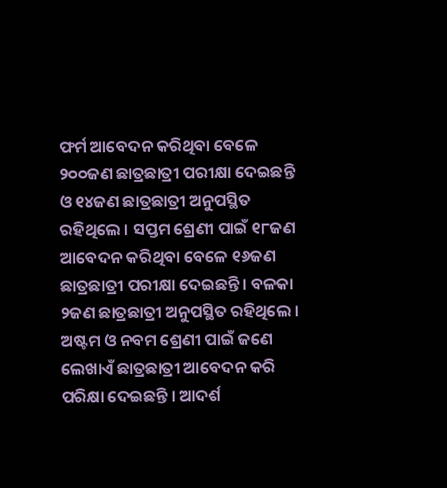ଫର୍ମ ଆବେଦନ କରିଥିବା ବେଳେ ୨୦୦ଜଣ ଛାତ୍ରଛାତ୍ରୀ ପରୀକ୍ଷା ଦେଇଛନ୍ତି ଓ ୧୪ଜଣ ଛାତ୍ରଛାତ୍ରୀ ଅନୁପସ୍ଥିତ ରହିଥିଲେ । ସପ୍ତମ ଶ୍ରେଣୀ ପାଇଁ ୧୮ଜଣ ଆବେଦନ କରିଥିବା ବେଳେ ୧୬ଜଣ ଛାତ୍ରଛାତ୍ରୀ ପରୀକ୍ଷା ଦେଇଛନ୍ତି । ବଳକା ୨ଜଣ ଛାତ୍ରଛାତ୍ରୀ ଅନୁପସ୍ଥିତ ରହିଥିଲେ । ଅଷ୍ଟମ ଓ ନବମ ଶ୍ରେଣୀ ପାଇଁ ଜଣେ ଲେଖାଏଁ ଛାତ୍ରଛାତ୍ରୀ ଆବେଦନ କରି ପରିକ୍ଷା ଦେଇଛନ୍ତି । ଆଦର୍ଶ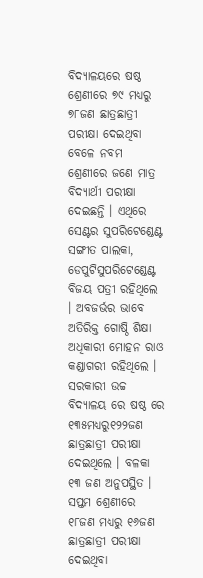ବିଦ୍ୟାଳୟରେ ଷଷ୍ଠ ଶ୍ରେଣୀରେ ୭୯ ମଧ୍ୟରୁ ୭୮ଜଣ ଛାତ୍ରଛାତ୍ରୀ ପରୀକ୍ଷା ଦେଇଥିବା ବେଳେ ନବମ ଶ୍ରେଣୀରେ ଜଣେ ମାତ୍ର ବିଦ୍ୟାର୍ଥୀ ପରୀକ୍ଷା ଦେଇଛନ୍ତି । ଏଥିରେ ସେଣ୍ଟର ସୁପରିଟେଣ୍ଡେଣ୍ଟ ସଙ୍ଗୀତ ପାଲକା, ଡେପୁଟିସୁପରିଟେଣ୍ଡେଣ୍ଟ ବିଜୟ ପତ୍ରୀ ରହିଥିଲେ । ଅବଜର୍ଭର ଭାବେ ଅତିରିକ୍ତ ଗୋଷ୍ଠି ଶିକ୍ଷା ଅଧିକାରୀ ମୋହନ ରାଓ କଣ୍ଡାଗରୀ ରହିଥିଲେ । ସରକାରୀ ଉଚ୍ଚ ବିଦ୍ୟାଳୟ ରେ ଷଷ୍ଠ ରେ ୧୩୫ମଧ୍ୟରୁ୧୨୨ଜଣ ଛାତ୍ରଛାତ୍ରୀ ପରୀକ୍ଷା ଦେଇଥିଲେ । ବଳକା ୧୩ ଜଣ ଅନୁପସ୍ଥିତ । ସପ୍ତମ ଶ୍ରେଣୀରେ ୧୮ଜଣ ମଧ୍ୟରୁ ୧୬ଜଣ ଛାତ୍ରଛାତ୍ରୀ ପରୀକ୍ଷା ଦେଇଥିବା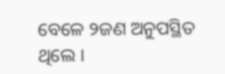ବେଳେ ୨ଜଣ ଅନୁପସ୍ଥିତ ଥିଲେ ।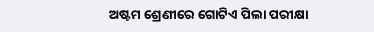ଅଷ୍ଟମ ଶ୍ରେଣୀରେ ଗୋଟିଏ ପିଲା ପରୀକ୍ଷା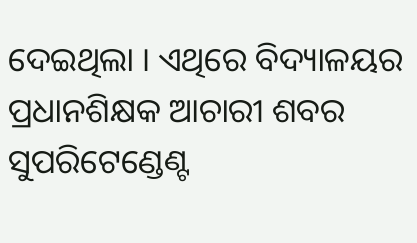ଦେଇଥିଲା । ଏଥିରେ ବିଦ୍ୟାଳୟର ପ୍ରଧାନଶିକ୍ଷକ ଆଚାରୀ ଶବର ସୁପରିଟେଣ୍ଡେଣ୍ଟ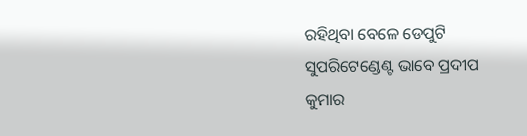ରହିଥିବା ବେଳେ ଡେପୁଟି ସୁପରିଟେଣ୍ଡେଣ୍ଟ ଭାବେ ପ୍ରଦୀପ କୁମାର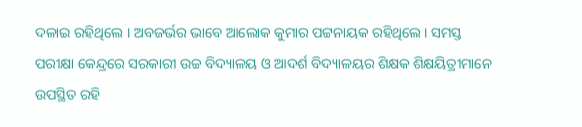ଦଳାଇ ରହିଥିଲେ । ଅବଜର୍ଭର ଭାବେ ଆଲୋକ କୁମାର ପଟ୍ଟନାୟକ ରହିଥିଲେ। ସମସ୍ତ ପରୀକ୍ଷା କେନ୍ଦ୍ରରେ ସରକାରୀ ଉଚ୍ଚ ବିଦ୍ୟାଳୟ ଓ ଆଦର୍ଶ ବିଦ୍ୟାଳୟର ଶିକ୍ଷକ ଶିକ୍ଷୟିତ୍ରୀମାନେ ଉପସ୍ଥିତ ରହି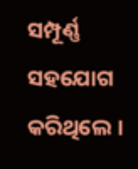ସମ୍ପୂର୍ଣ୍ଣ ସହଯୋଗ କରିଥିଲେ ।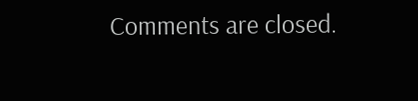Comments are closed.